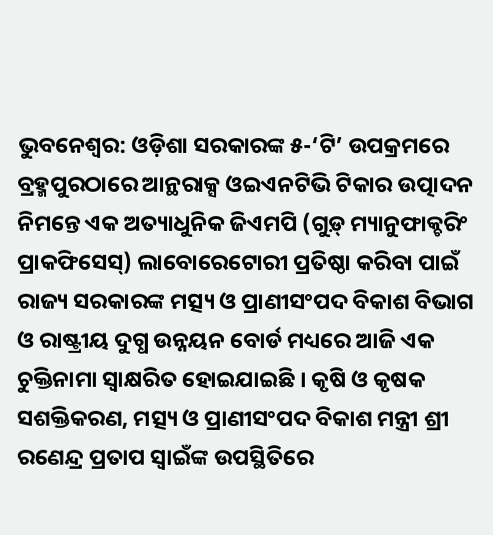ଭୁବନେଶ୍ୱର: ଓଡ଼ିଶା ସରକାରଙ୍କ ୫-‘ଟି’ ଉପକ୍ରମରେ ବ୍ରହ୍ମପୁରଠାରେ ଆନ୍ଥରାକ୍ସ ଓଇଏନଟିଭି ଟିକାର ଉତ୍ପାଦନ ନିମନ୍ତେ ଏକ ଅତ୍ୟାଧୁନିକ ଜିଏମପି (ଗୁଡ଼୍ ମ୍ୟାନୁଫାକ୍ଚରିଂ ପ୍ରାକଫିସେସ୍) ଲାବୋରେଟୋରୀ ପ୍ରତିଷ୍ଠା କରିବା ପାଇଁ ରାଜ୍ୟ ସରକାରଙ୍କ ମତ୍ସ୍ୟ ଓ ପ୍ରାଣୀସଂପଦ ବିକାଶ ବିଭାଗ ଓ ରାଷ୍ଟ୍ରୀୟ ଦୁଗ୍ଧ ଉନ୍ନୟନ ବୋର୍ଡ ମଧ୍ୟରେ ଆଜି ଏକ ଚୁକ୍ତିନାମା ସ୍ୱାକ୍ଷରିତ ହୋଇଯାଇଛି । କୃଷି ଓ କୃଷକ ସଶକ୍ତିକରଣ, ମତ୍ସ୍ୟ ଓ ପ୍ରାଣୀସଂପଦ ବିକାଶ ମନ୍ତ୍ରୀ ଶ୍ରୀ ରଣେନ୍ଦ୍ର ପ୍ରତାପ ସ୍ୱାଇଁଙ୍କ ଉପସ୍ଥିତିରେ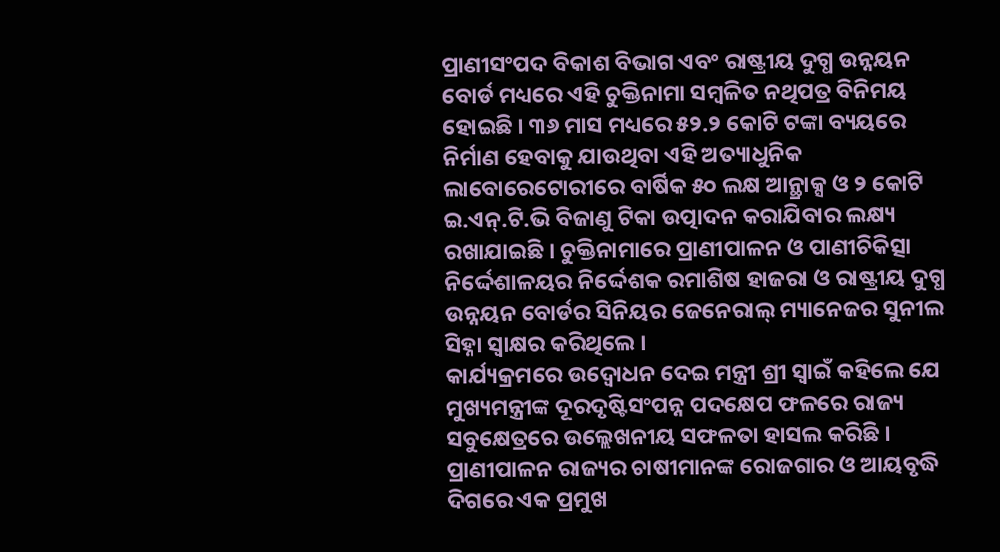ପ୍ରାଣୀସଂପଦ ବିକାଶ ବିଭାଗ ଏବଂ ରାଷ୍ଟ୍ରୀୟ ଦୁଗ୍ଧ ଉନ୍ନୟନ ବୋର୍ଡ ମଧ୍ୟରେ ଏହି ଚୁକ୍ତିନାମା ସମ୍ବଳିତ ନଥିପତ୍ର ବିନିମୟ ହୋଇଛି । ୩୬ ମାସ ମଧ୍ୟରେ ୫୨.୨ କୋଟି ଟଙ୍କା ବ୍ୟୟରେ ନିର୍ମାଣ ହେବାକୁ ଯାଉଥିବା ଏହି ଅତ୍ୟାଧୁନିକ ଲାବୋରେଟୋରୀରେ ବାର୍ଷିକ ୫୦ ଲକ୍ଷ ଆନ୍ଥ୍ରାକ୍ସ ଓ ୨ କୋଟି ଇ.ଏନ୍.ଟି.ଭି ବିଜାଣୁ ଟିକା ଉତ୍ପାଦନ କରାଯିବାର ଲକ୍ଷ୍ୟ ରଖାଯାଇଛି । ଚୁକ୍ତିନାମାରେ ପ୍ରାଣୀପାଳନ ଓ ପାଣୀଚିକିତ୍ସା ନିର୍ଦ୍ଦେଶାଳୟର ନିର୍ଦ୍ଦେଶକ ରମାଶିଷ ହାଜରା ଓ ରାଷ୍ଟ୍ରୀୟ ଦୁଗ୍ଧ ଉନ୍ନୟନ ବୋର୍ଡର ସିନିୟର ଜେନେରାଲ୍ ମ୍ୟାନେଜର ସୁନୀଲ ସିହ୍ନା ସ୍ୱାକ୍ଷର କରିଥିଲେ ।
କାର୍ଯ୍ୟକ୍ରମରେ ଉଦ୍ବୋଧନ ଦେଇ ମନ୍ତ୍ରୀ ଶ୍ରୀ ସ୍ୱାଇଁ କହିଲେ ଯେ ମୁଖ୍ୟମନ୍ତ୍ରୀଙ୍କ ଦୂରଦୃଷ୍ଟିସଂପନ୍ନ ପଦକ୍ଷେପ ଫଳରେ ରାଜ୍ୟ ସବୁକ୍ଷେତ୍ରରେ ଉଲ୍ଲେଖନୀୟ ସଫଳତା ହାସଲ କରିଛି । ପ୍ରାଣୀପାଳନ ରାଜ୍ୟର ଚାଷୀମାନଙ୍କ ରୋଜଗାର ଓ ଆୟବୃଦ୍ଧି ଦିଗରେ ଏକ ପ୍ରମୁଖ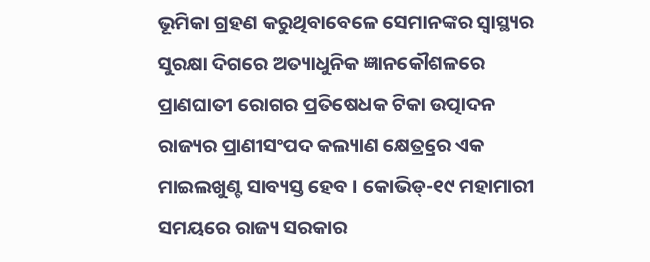ଭୂମିକା ଗ୍ରହଣ କରୁଥିବାବେଳେ ସେମାନଙ୍କର ସ୍ୱାସ୍ଥ୍ୟର ସୁରକ୍ଷା ଦିଗରେ ଅତ୍ୟାଧୁନିକ ଜ୍ଞାନକୌଶଳରେ ପ୍ରାଣଘାତୀ ରୋଗର ପ୍ରତିଷେଧକ ଟିକା ଉତ୍ପାଦନ ରାଜ୍ୟର ପ୍ରାଣୀସଂପଦ କଲ୍ୟାଣ କ୍ଷେତ୍ର୍ରରେ ଏକ ମାଇଲଖୁଣ୍ଟ ସାବ୍ୟସ୍ତ ହେବ । କୋଭିଡ୍-୧୯ ମହାମାରୀ ସମୟରେ ରାଜ୍ୟ ସରକାର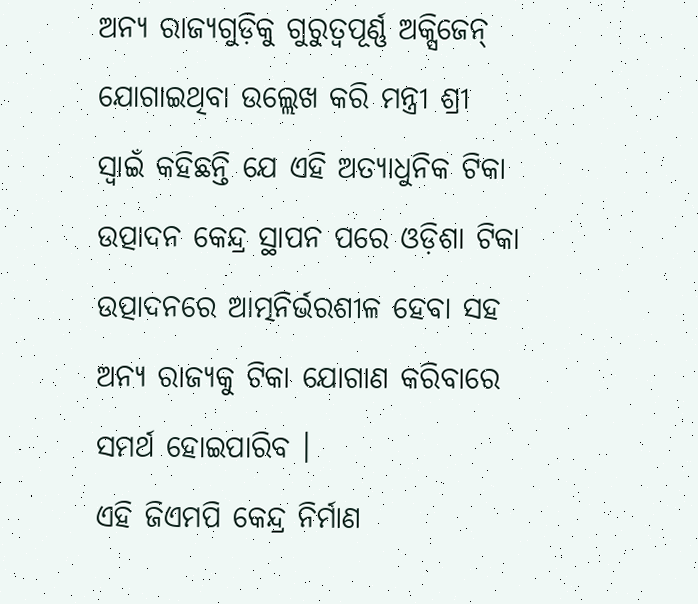ଅନ୍ୟ ରାଜ୍ୟଗୁଡ଼ିକୁ ଗୁରୁତ୍ୱପୂର୍ଣ୍ଣ ଅକ୍ସିଜେନ୍ ଯୋଗାଇଥିବା ଉଲ୍ଲେଖ କରି ମନ୍ତ୍ରୀ ଶ୍ରୀ ସ୍ୱାଇଁ କହିଛନ୍ତି ଯେ ଏହି ଅତ୍ୟାଧୁନିକ ଟିକା ଉତ୍ପାଦନ କେନ୍ଦ୍ର ସ୍ଥାପନ ପରେ ଓଡ଼ିଶା ଟିକା ଉତ୍ପାଦନରେ ଆତ୍ମନିର୍ଭରଶୀଳ ହେବା ସହ ଅନ୍ୟ ରାଜ୍ୟକୁ ଟିକା ଯୋଗାଣ କରିବାରେ ସମର୍ଥ ହୋଇପାରିବ ।
ଏହି ଜିଏମପି କେନ୍ଦ୍ର ନିର୍ମାଣ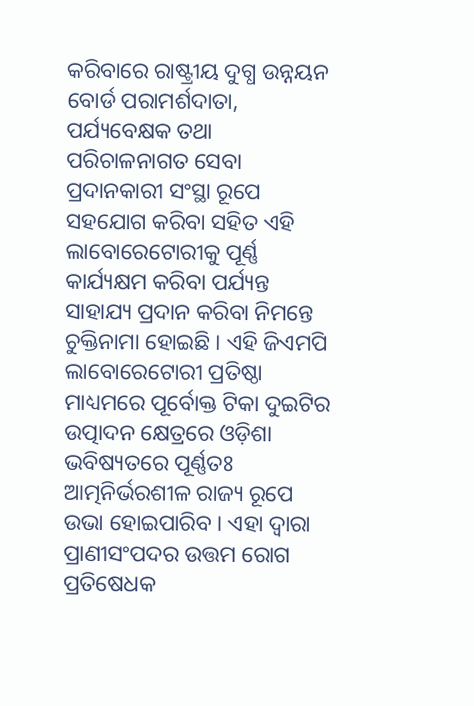କରିବାରେ ରାଷ୍ଟ୍ରୀୟ ଦୁଗ୍ଧ ଉନ୍ନୟନ ବୋର୍ଡ ପରାମର୍ଶଦାତା, ପର୍ଯ୍ୟବେକ୍ଷକ ତଥା ପରିଚାଳନାଗତ ସେବା ପ୍ରଦାନକାରୀ ସଂସ୍ଥା ରୂପେ ସହଯୋଗ କରିବା ସହିତ ଏହି ଲାବୋରେଟୋରୀକୁ ପୂର୍ଣ୍ଣ କାର୍ଯ୍ୟକ୍ଷମ କରିବା ପର୍ଯ୍ୟନ୍ତ ସାହାଯ୍ୟ ପ୍ରଦାନ କରିବା ନିମନ୍ତେ ଚୁକ୍ତିନାମା ହୋଇଛି । ଏହି ଜିଏମପି ଲାବୋରେଟୋରୀ ପ୍ରତିଷ୍ଠା ମାଧ୍ୟମରେ ପୂର୍ବୋକ୍ତ ଟିକା ଦୁଇଟିର ଉତ୍ପାଦନ କ୍ଷେତ୍ରରେ ଓଡ଼ିଶା ଭବିଷ୍ୟତରେ ପୂର୍ଣ୍ଣତଃ ଆତ୍ମନିର୍ଭରଶୀଳ ରାଜ୍ୟ ରୂପେ ଉଭା ହୋଇପାରିବ । ଏହା ଦ୍ୱାରା ପ୍ରାଣୀସଂପଦର ଉତ୍ତମ ରୋଗ ପ୍ରତିଷେଧକ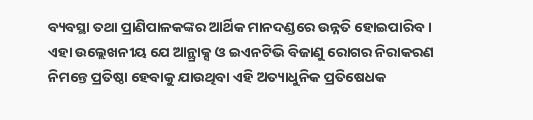ବ୍ୟବସ୍ଥା ତଥା ପ୍ରାଣିପାଳକଙ୍କର ଆର୍ଥିକ ମାନଦଣ୍ଡରେ ଉନ୍ନତି ହୋଇପାରିବ । ଏହା ଉଲ୍ଲେଖନୀୟ ଯେ ଆନ୍ଥ୍ରାକ୍ସ ଓ ଇଏନଟିଭି ବିଜାଣୁ ରୋଗର ନିରାକରଣ ନିମନ୍ତେ ପ୍ରତିଷ୍ଠା ହେବାକୁ ଯାଉଥିବା ଏହି ଅତ୍ୟାଧୁନିକ ପ୍ରତିଷେଧକ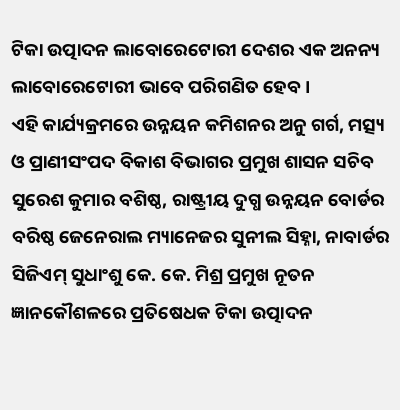ଟିକା ଉତ୍ପାଦନ ଲାବୋରେଟୋରୀ ଦେଶର ଏକ ଅନନ୍ୟ ଲାବୋରେଟୋରୀ ଭାବେ ପରିଗଣିତ ହେବ ।
ଏହି କାର୍ଯ୍ୟକ୍ରମରେ ଉନ୍ନୟନ କମିଶନର ଅନୁ ଗର୍ଗ, ମତ୍ସ୍ୟ ଓ ପ୍ରାଣୀସଂପଦ ବିକାଶ ବିଭାଗର ପ୍ରମୁଖ ଶାସନ ସଚିବ ସୁରେଶ କୁମାର ବଶିଷ୍ଠ, ରାଷ୍ଟ୍ରୀୟ ଦୁଗ୍ଧ ଉନ୍ନୟନ ବୋର୍ଡର ବରିଷ୍ଠ ଜେନେରାଲ ମ୍ୟାନେଜର ସୁନୀଲ ସିହ୍ନା, ନାବାର୍ଡର ସିଜିଏମ୍ ସୁଧାଂଶୁ କେ. କେ. ମିଶ୍ର ପ୍ରମୁଖ ନୂତନ ଜ୍ଞାନକୌଶଳରେ ପ୍ରତିଷେଧକ ଟିକା ଉତ୍ପାଦନ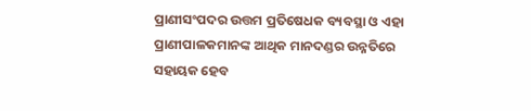ପ୍ରାଣୀସଂପଦର ଉତ୍ତମ ପ୍ରତିଷେଧକ ବ୍ୟବସ୍ଥା ଓ ଏହା ପ୍ରାଣୀପାଳକମାନଙ୍କ ଆଥିକ ମାନଦଣ୍ଡର ଉନ୍ନତିରେ ସହାୟକ ହେବ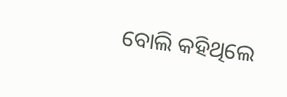ବୋଲି କହିଥିଲେ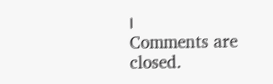।
Comments are closed.